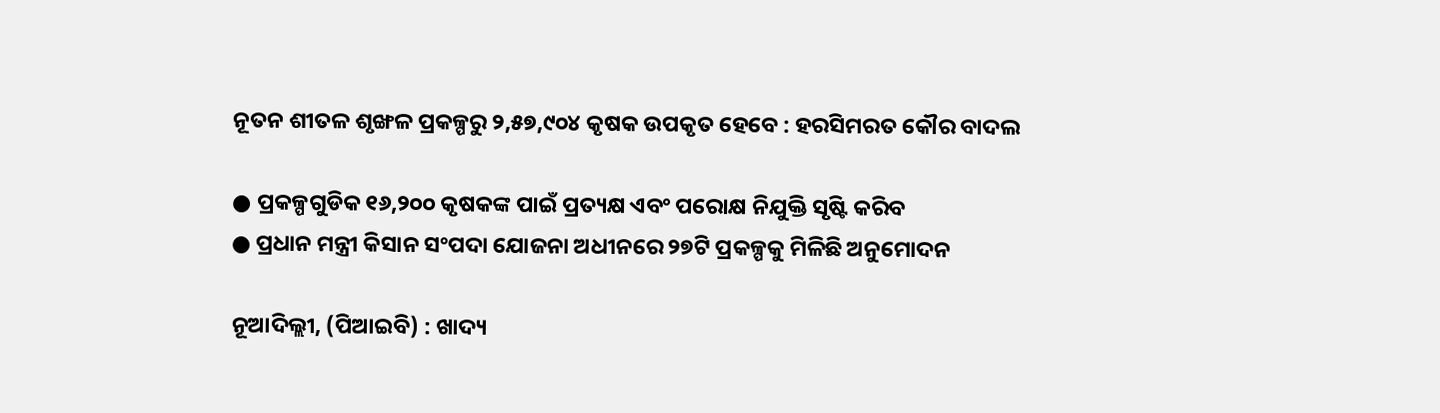ନୂତନ ଶୀତଳ ଶୃଙ୍ଖଳ ପ୍ରକଳ୍ପରୁ ୨,୫୭,୯୦୪ କୃଷକ ଉପକୃତ ହେବେ : ହରସିମରତ କୌର ବାଦଲ

● ପ୍ରକଳ୍ପଗୁଡିକ ୧୬,୨୦୦ କୃଷକଙ୍କ ପାଇଁ ପ୍ରତ୍ୟକ୍ଷ ଏବଂ ପରୋକ୍ଷ ନିଯୁକ୍ତି ସୃଷ୍ଟି କରିବ
● ପ୍ରଧାନ ମନ୍ତ୍ରୀ କିସାନ ସଂପଦା ଯୋଜନା ଅଧୀନରେ ୨୭ଟି ପ୍ରକଳ୍ପକୁ ମିଳିଛି ଅନୁମୋଦନ

ନୂଆଦିଲ୍ଲୀ, (ପିଆଇବି) : ଖାଦ୍ୟ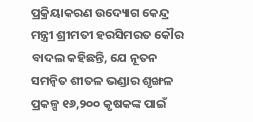ପ୍ରକ୍ରିୟାକରଣ ଉଦ୍ୟୋଗ କେନ୍ଦ୍ର ମନ୍ତ୍ରୀ ଶ୍ରୀମତୀ ହରସିମରତ କୌର ବାଦଲ କହିଛନ୍ତି, ଯେ ନୂତନ ସମନ୍ୱିତ ଶୀତଳ ଭଣ୍ଡାର ଶୃଙ୍ଖଳ ପ୍ରକଳ୍ପ ୧୬,୨୦୦ କୃଷକଙ୍କ ପାଇଁ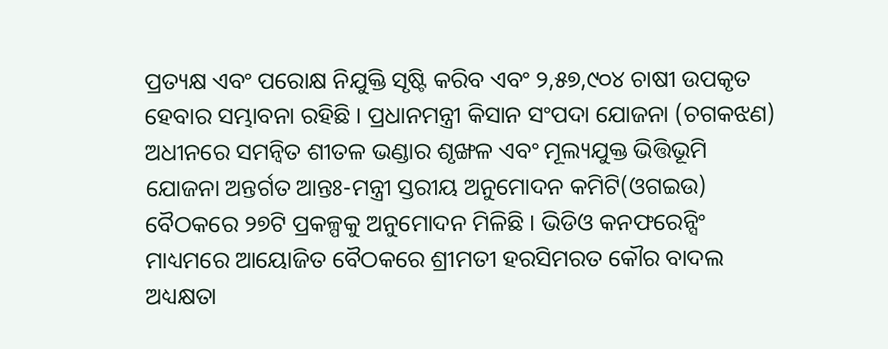ପ୍ରତ୍ୟକ୍ଷ ଏବଂ ପରୋକ୍ଷ ନିଯୁକ୍ତି ସୃଷ୍ଟି କରିବ ଏବଂ ୨,୫୭,୯୦୪ ଚାଷୀ ଉପକୃତ ହେବାର ସମ୍ଭାବନା ରହିଛି । ପ୍ରଧାନମନ୍ତ୍ରୀ କିସାନ ସଂପଦା ଯୋଜନା (ଚଗକଝଣ) ଅଧୀନରେ ସମନ୍ୱିତ ଶୀତଳ ଭଣ୍ଡାର ଶୃଙ୍ଖଳ ଏବଂ ମୂଲ୍ୟଯୁକ୍ତ ଭିତ୍ତିଭୂମି ଯୋଜନା ଅନ୍ତର୍ଗତ ଆନ୍ତଃ-ମନ୍ତ୍ରୀ ସ୍ତରୀୟ ଅନୁମୋଦନ କମିଟି(ଓଗଇଉ) ବୈଠକରେ ୨୭ଟି ପ୍ରକଳ୍ପକୁ ଅନୁମୋଦନ ମିଳିଛି । ଭିଡିଓ କନଫରେନ୍ସିଂ ମାଧ୍ୟମରେ ଆୟୋଜିତ ବୈଠକରେ ଶ୍ରୀମତୀ ହରସିମରତ କୌର ବାଦଲ ଅଧ୍ୟକ୍ଷତା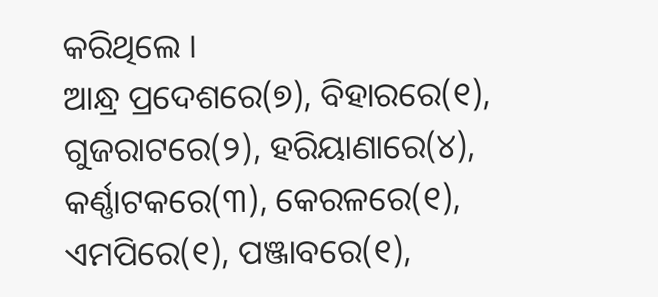କରିଥିଲେ ।
ଆନ୍ଧ୍ର ପ୍ରଦେଶରେ(୭), ବିହାରରେ(୧), ଗୁଜରାଟରେ(୨), ହରିୟାଣାରେ(୪), କର୍ଣ୍ଣାଟକରେ(୩), କେରଳରେ(୧), ଏମପିରେ(୧), ପଞ୍ଜାବରେ(୧),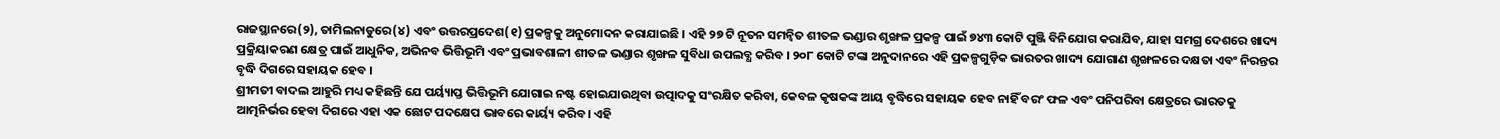ରାଜସ୍ଥାନରେ(୨), ତାମିଲନାଡୁରେ(୪) ଏବଂ ଉତ୍ତରପ୍ରଦେଶ(୧) ପ୍ରକଳ୍ପକୁ ଅନୁମୋଦନ କରାଯାଇଛି । ଏହି ୨୭ ଟି ନୂତନ ସମନ୍ୱିତ ଶୀତଳ ଭଣ୍ଡାର ଶୃଙ୍ଖଳ ପ୍ରକଳ୍ପ ପାଇଁ ୭୪୩ କୋଟି ପୁଞ୍ଜି ବିନିଯୋଗ କରାଯିବ, ଯାହା ସମଗ୍ର ଦେଶରେ ଖାଦ୍ୟ ପ୍ରକ୍ରିୟାକରଣ କ୍ଷେତ୍ର ପାଇଁ ଆଧୁନିକ, ଅଭିନବ ଭିତ୍ତିଭୂମି ଏବଂ ପ୍ରଭାବଶାଳୀ ଶୀତଳ ଭଣ୍ଡାର ଶୃଙ୍ଖଳ ସୁବିଧା ଉପଲବ୍ଧ କରିବ । ୨୦୮ କୋଟି ଟଙ୍କା ଅନୁଦାନରେ ଏହି ପ୍ରକଳ୍ପଗୁଡ଼ିକ ଭାରତର ଖାଦ୍ୟ ଯୋଗାଣ ଶୃଙ୍ଖଳରେ ଦକ୍ଷତା ଏବଂ ନିରନ୍ତର ବୃଦ୍ଧି ଦିଗରେ ସହାୟକ ହେବ ।
ଶ୍ରୀମତୀ ବାଦଲ ଆହୁରି ମଧ୍ୟ କହିଛନ୍ତି ଯେ ପର୍ୟ୍ୟାପ୍ତ ଭିତ୍ତିଭୂମି ଯୋଗାଇ ନଷ୍ଟ ହୋଇଯାଉଥିବା ଉତ୍ପାଦକୁ ସଂରକ୍ଷିତ କରିବା, କେବଳ କୃଷକଙ୍କ ଆୟ ବୃଦ୍ଧିରେ ସହାୟକ ହେବ ନାହିଁ ବରଂ ଫଳ ଏବଂ ପନିପରିବା କ୍ଷେତ୍ରରେ ଭାରତକୁ ଆତ୍ମନିର୍ଭର ହେବା ଦିଗରେ ଏହା ଏକ ଛୋଟ ପଦକ୍ଷେପ ଭାବରେ କାର୍ୟ୍ୟ କରିବ। ଏହି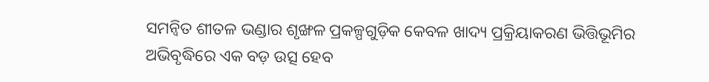ସମନ୍ୱିତ ଶୀତଳ ଭଣ୍ଡାର ଶୃଙ୍ଖଳ ପ୍ରକଳ୍ପଗୁଡ଼ିକ କେବଳ ଖାଦ୍ୟ ପ୍ରକ୍ରିୟାକରଣ ଭିତ୍ତିଭୂମିର ଅଭିବୃଦ୍ଧିରେ ଏକ ବଡ଼ ଉତ୍ସ ହେବ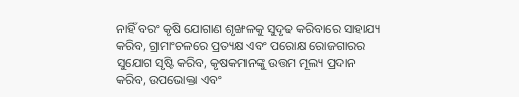ନାହିଁ ବରଂ କୃଷି ଯୋଗାଣ ଶୃଙ୍ଖଳକୁ ସୁଦୃଢ କରିବାରେ ସାହାଯ୍ୟ କରିବ, ଗ୍ରାମାଂଚଳରେ ପ୍ରତ୍ୟକ୍ଷ ଏବଂ ପରୋକ୍ଷ ରୋଜଗାରର ସୁଯୋଗ ସୃଷ୍ଟି କରିବ, କୃଷକମାନଙ୍କୁ ଉତ୍ତମ ମୂଲ୍ୟ ପ୍ରଦାନ କରିବ, ଉପଭୋକ୍ତା ଏବଂ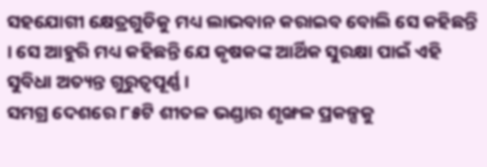ସହଯୋଗୀ କ୍ଷେତ୍ରଗୁଡିକୁ ମଧ୍ୟ ଲାଭବାନ କରାଇବ ବୋଲି ସେ କହିଛନ୍ତି । ସେ ଆହୁରି ମଧ୍ୟ କହିଛନ୍ତି ଯେ କୃଷକଙ୍କ ଆର୍ଥିକ ସୁରକ୍ଷା ପାଇଁ ଏହି ସୁବିଧା ଅତ୍ୟନ୍ତ ଗୁରୁତ୍ୱପୂର୍ଣ୍ଣ ।
ସମଗ୍ର ଦେଶରେ ୮୫ଟି ଶୀତଳ ଭଣ୍ଡାର ଶୃଙ୍ଖଳ ପ୍ରକଳ୍ପକୁ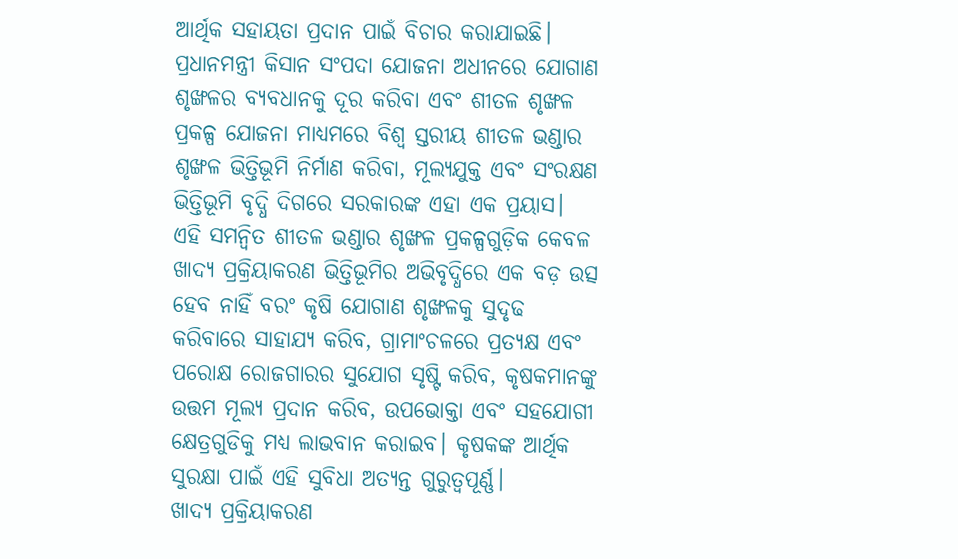ଆର୍ଥିକ ସହାୟତା ପ୍ରଦାନ ପାଇଁ ବିଚାର କରାଯାଇଛି। ପ୍ରଧାନମନ୍ତ୍ରୀ କିସାନ ସଂପଦା ଯୋଜନା ଅଧୀନରେ ଯୋଗାଣ ଶୃଙ୍ଖଳର ବ୍ୟବଧାନକୁ ଦୂର କରିବା ଏବଂ ଶୀତଳ ଶୃଙ୍ଖଳ ପ୍ରକଳ୍ପ ଯୋଜନା ମାଧ୍ୟମରେ ବିଶ୍ୱ ସ୍ତରୀୟ ଶୀତଳ ଭଣ୍ଡାର ଶୃଙ୍ଖଳ ଭିତ୍ତିଭୂମି ନିର୍ମାଣ କରିବା, ମୂଲ୍ୟଯୁକ୍ତ ଏବଂ ସଂରକ୍ଷଣ ଭିତ୍ତିଭୂମି ବୃଦ୍ଧି ଦିଗରେ ସରକାରଙ୍କ ଏହା ଏକ ପ୍ରୟାସ।
ଏହି ସମନ୍ୱିତ ଶୀତଳ ଭଣ୍ଡାର ଶୃଙ୍ଖଳ ପ୍ରକଳ୍ପଗୁଡ଼ିକ କେବଳ ଖାଦ୍ୟ ପ୍ରକ୍ରିୟାକରଣ ଭିତ୍ତିଭୂମିର ଅଭିବୃଦ୍ଧିରେ ଏକ ବଡ଼ ଉତ୍ସ ହେବ ନାହିଁ ବରଂ କୃଷି ଯୋଗାଣ ଶୃଙ୍ଖଳକୁ ସୁଦୃଢ କରିବାରେ ସାହାଯ୍ୟ କରିବ, ଗ୍ରାମାଂଚଳରେ ପ୍ରତ୍ୟକ୍ଷ ଏବଂ ପରୋକ୍ଷ ରୋଜଗାରର ସୁଯୋଗ ସୃଷ୍ଟି କରିବ, କୃଷକମାନଙ୍କୁ ଉତ୍ତମ ମୂଲ୍ୟ ପ୍ରଦାନ କରିବ, ଉପଭୋକ୍ତା ଏବଂ ସହଯୋଗୀ କ୍ଷେତ୍ରଗୁଡିକୁ ମଧ୍ୟ ଲାଭବାନ କରାଇବ। କୃଷକଙ୍କ ଆର୍ଥିକ ସୁରକ୍ଷା ପାଇଁ ଏହି ସୁବିଧା ଅତ୍ୟନ୍ତ ଗୁରୁତ୍ୱପୂର୍ଣ୍ଣ।
ଖାଦ୍ୟ ପ୍ରକ୍ରିୟାକରଣ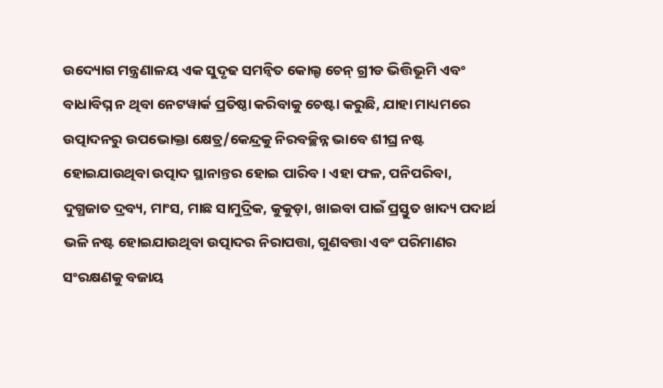ଉଦ୍ୟୋଗ ମନ୍ତ୍ରଣାଳୟ ଏକ ସୁଦୃଢ ସମନ୍ୱିତ କୋଲ୍ଡ ଚେନ୍ ଗ୍ରୀଡ ଭିତ୍ତିଭୂମି ଏବଂ ବାଧାବିଘ୍ନ ନ ଥିବା ନେଟୱାର୍କ ପ୍ରତିଷ୍ଠା କରିବାକୁ ଚେଷ୍ଟା କରୁଛି, ଯାହା ମାଧ୍ୟମରେ ଉତ୍ପାଦନରୁ ଉପଭୋକ୍ତା କ୍ଷେତ୍ର/କେନ୍ଦ୍ରକୁ ନିରବଚ୍ଛିନ୍ନ ଭାବେ ଶୀଘ୍ର ନଷ୍ଟ ହୋଇଯାଉଥିବା ଉତ୍ପାଦ ସ୍ଥାନାନ୍ତର ହୋଇ ପାରିବ। ଏହା ଫଳ, ପନିପରିବା, ଦୁଗ୍ଧଜାତ ଦ୍ରବ୍ୟ, ମାଂସ, ମାଛ ସାମୁଦ୍ରିକ, କୁକୁଡ଼ା, ଖାଇବା ପାଇଁ ପ୍ରସ୍ତୁତ ଖାଦ୍ୟ ପଦାର୍ଥ ଭଳି ନଷ୍ଟ ହୋଇଯାଉଥିବା ଉତ୍ପାଦର ନିରାପତ୍ତା, ଗୁଣବତ୍ତା ଏବଂ ପରିମାଣର ସଂରକ୍ଷଣକୁ ବଜାୟ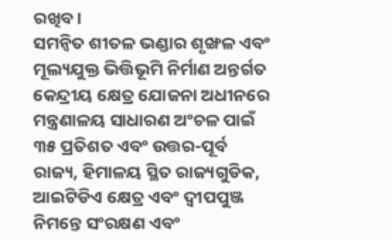ରଖିବ।
ସମନ୍ୱିତ ଶୀତଳ ଭଣ୍ଡାର ଶୃଙ୍ଖଳ ଏବଂ ମୂଲ୍ୟଯୁକ୍ତ ଭିତ୍ତିଭୂମି ନିର୍ମାଣ ଅନ୍ତର୍ଗତ କେନ୍ଦ୍ରୀୟ କ୍ଷେତ୍ର ଯୋଜନା ଅଧୀନରେ ମନ୍ତ୍ରଣାଳୟ ସାଧାରଣ ଅଂଚଳ ପାଇଁ ୩୫ ପ୍ରତିଶତ ଏବଂ ଉତ୍ତର-ପୂର୍ବ ରାଜ୍ୟ, ହିମାଳୟ ସ୍ଥିତ ରାଜ୍ୟଗୁଡିକ, ଆଇଟିଡିଏ କ୍ଷେତ୍ର ଏବଂ ଦ୍ୱୀପପୁଞ୍ଜ ନିମନ୍ତେ ସଂରକ୍ଷଣ ଏବଂ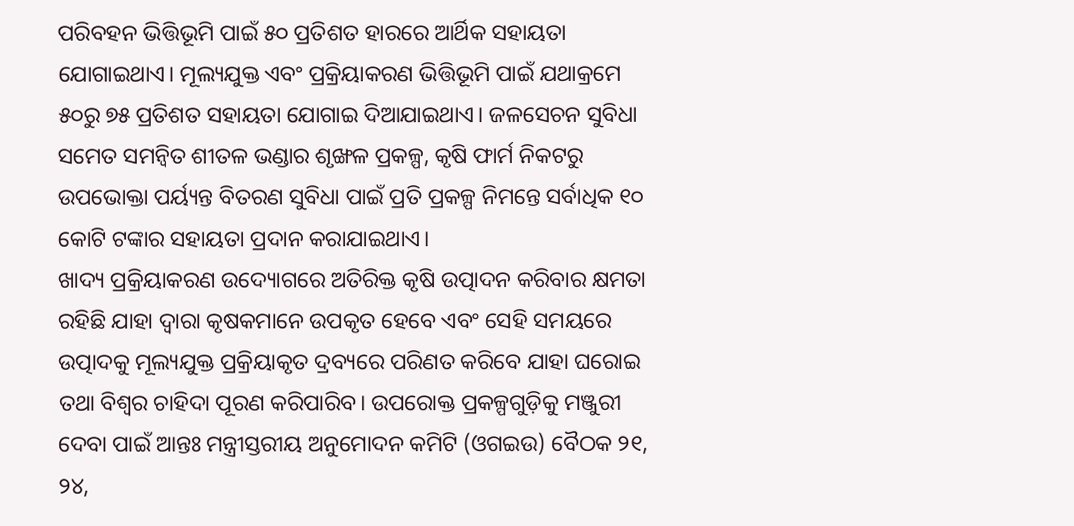ପରିବହନ ଭିତ୍ତିଭୂମି ପାଇଁ ୫୦ ପ୍ରତିଶତ ହାରରେ ଆର୍ଥିକ ସହାୟତା ଯୋଗାଇଥାଏ। ମୂଲ୍ୟଯୁକ୍ତ ଏବଂ ପ୍ରକ୍ରିୟାକରଣ ଭିତ୍ତିଭୂମି ପାଇଁ ଯଥାକ୍ରମେ ୫୦ରୁ ୭୫ ପ୍ରତିଶତ ସହାୟତା ଯୋଗାଇ ଦିଆଯାଇଥାଏ। ଜଳସେଚନ ସୁବିଧା ସମେତ ସମନ୍ୱିତ ଶୀତଳ ଭଣ୍ଡାର ଶୃଙ୍ଖଳ ପ୍ରକଳ୍ପ, କୃଷି ଫାର୍ମ ନିକଟରୁ ଉପଭୋକ୍ତା ପର୍ୟ୍ୟନ୍ତ ବିତରଣ ସୁବିଧା ପାଇଁ ପ୍ରତି ପ୍ରକଳ୍ପ ନିମନ୍ତେ ସର୍ବାଧିକ ୧୦ କୋଟି ଟଙ୍କାର ସହାୟତା ପ୍ରଦାନ କରାଯାଇଥାଏ।
ଖାଦ୍ୟ ପ୍ରକ୍ରିୟାକରଣ ଉଦ୍ୟୋଗରେ ଅତିରିକ୍ତ କୃଷି ଉତ୍ପାଦନ କରିବାର କ୍ଷମତା ରହିଛି ଯାହା ଦ୍ୱାରା କୃଷକମାନେ ଉପକୃତ ହେବେ ଏବଂ ସେହି ସମୟରେ ଉତ୍ପାଦକୁ ମୂଲ୍ୟଯୁକ୍ତ ପ୍ରକ୍ରିୟାକୃତ ଦ୍ରବ୍ୟରେ ପରିଣତ କରିବେ ଯାହା ଘରୋଇ ତଥା ବିଶ୍ୱର ଚାହିଦା ପୂରଣ କରିପାରିବ। ଉପରୋକ୍ତ ପ୍ରକଳ୍ପଗୁଡ଼ିକୁ ମଞ୍ଜୁରୀ ଦେବା ପାଇଁ ଆନ୍ତଃ ମନ୍ତ୍ରୀସ୍ତରୀୟ ଅନୁମୋଦନ କମିଟି (ଓଗଇଉ) ବୈଠକ ୨୧, ୨୪,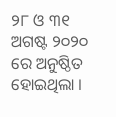୨୮ ଓ ୩୧ ଅଗଷ୍ଟ ୨୦୨୦ ରେ ଅନୁଷ୍ଠିତ ହୋଇଥିଲା ।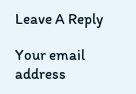Leave A Reply

Your email address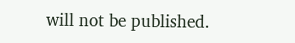will not be published.